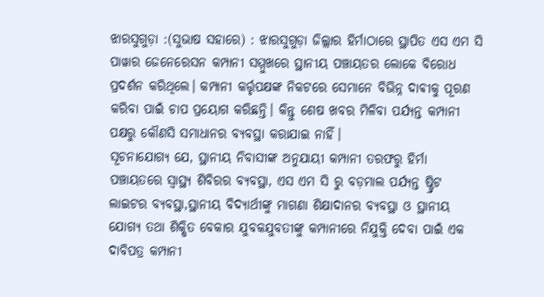ଝାରସୁଗୁଡ଼ା :(ସୁଭାଷ ସହାରେ) : ଝାରସୁଗୁଡ଼ା ଜିଲ୍ଲାର ହିର୍ମାଠାରେ ସ୍ଥାପିତ ଏସ ଏମ ସି ପାୱାର ଜେନେରେସନ କମ୍ପାନୀ ସମ୍ମୁଖରେ ସ୍ଥାନୀୟ ପଞ୍ଚାୟତର ଲୋକେ ବିରୋଧ ପ୍ରଦର୍ଶନ କରିଥିଲେ। କମ୍ପାନୀ କର୍ତ୍ତୃପକ୍ଷଙ୍କ ନିକଟରେ ସେମାନେ ବିଭିନ୍ନ ଦାଵୀକୁ ପୂରଣ କରିବା ପାଇଁ ଚାପ ପ୍ରୟୋଗ କରିଛନ୍ତି। କିନ୍ତୁ ଶେଷ ଖବର ମିଳିବା ପର୍ଯ୍ୟନ୍ତ କମ୍ପାନୀ ପକ୍ଷରୁ କୌଣସି ସମାଧାନର ବ୍ୟବସ୍ଥା କରାଯାଇ ନାହିଁ।
ସୂଚନାଯୋଗ୍ୟ ଯେ, ସ୍ଥାନୀୟ ନିବାସୀଙ୍କ ଅନୁଯାୟୀ କମ୍ପାନୀ ତରଫରୁ ହିର୍ମା ପଞ୍ଚାୟତରେ ସ୍ବାସ୍ଥ୍ୟ ଶିବିରର ବ୍ୟବସ୍ଥା, ଏସ ଏମ ସି ରୁ ବଡ଼ମାଲ ପର୍ଯ୍ୟନ୍ତ ଷ୍ଟ୍ରିଟ ଲାଇଟର ବ୍ୟବସ୍ଥା,ସ୍ଥାନୀୟ ବିଦ୍ୟାର୍ଥୀଙ୍କୁ ମାଗଣା ଶିକ୍ଷାଦାନର ବ୍ୟବସ୍ଥା ଓ ସ୍ଥାନୀୟ ଯୋଗ୍ୟ ତଥା ଶିକ୍ଷିତ ବେକାର ଯୁବକଯୁବତୀଙ୍କୁ କମ୍ପାନୀରେ ନିଯୁକ୍ତି ଦେବା ପାଇଁ ଏକ ଦାବିପତ୍ର କମ୍ପାନୀ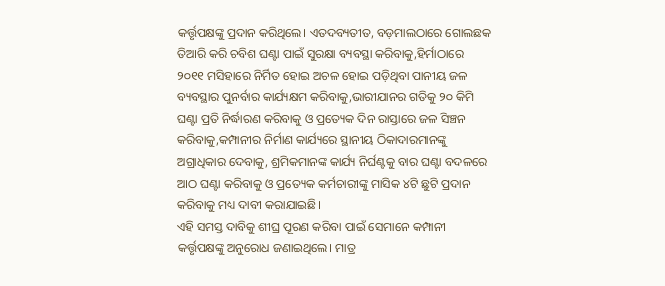କର୍ତ୍ତୃପକ୍ଷଙ୍କୁ ପ୍ରଦାନ କରିଥିଲେ। ଏତଦବ୍ୟତୀତ, ବଡ଼ମାଲଠାରେ ଗୋଲଛକ ତିଆରି କରି ଚବିଶ ଘଣ୍ଟା ପାଇଁ ସୁରକ୍ଷା ବ୍ୟବସ୍ଥା କରିବାକୁ,ହିର୍ମାଠାରେ ୨୦୧୧ ମସିହାରେ ନିର୍ମିତ ହୋଇ ଅଚଳ ହୋଇ ପଡ଼ିଥିବା ପାନୀୟ ଜଳ ବ୍ୟବସ୍ଥାର ପୁନର୍ବାର କାର୍ଯ୍ୟକ୍ଷମ କରିବାକୁ,ଭାରୀଯାନର ଗତିକୁ ୨୦ କିମି ଘଣ୍ଟା ପ୍ରତି ନିର୍ଦ୍ଧାରଣ କରିବାକୁ ଓ ପ୍ରତ୍ୟେକ ଦିନ ରାସ୍ତାରେ ଜଳ ସିଞ୍ଚନ କରିବାକୁ,କମ୍ପାନୀର ନିର୍ମାଣ କାର୍ଯ୍ୟରେ ସ୍ଥାନୀୟ ଠିକାଦାରମାନଙ୍କୁ ଅଗ୍ରାଧିକାର ଦେବାକୁ, ଶ୍ରମିକମାନଙ୍କ କାର୍ଯ୍ୟ ନିର୍ଘଣ୍ଟକୁ ବାର ଘଣ୍ଟା ବଦଳରେ ଆଠ ଘଣ୍ଟା କରିବାକୁ ଓ ପ୍ରତ୍ୟେକ କର୍ମଚାରୀଙ୍କୁ ମାସିକ ୪ଟି ଛୁଟି ପ୍ରଦାନ କରିବାକୁ ମଧ୍ୟ ଦାବୀ କରାଯାଇଛି।
ଏହି ସମସ୍ତ ଦାବିକୁ ଶୀଘ୍ର ପୂରଣ କରିବା ପାଇଁ ସେମାନେ କମ୍ପାନୀ କର୍ତ୍ତୃପକ୍ଷଙ୍କୁ ଅନୁରୋଧ ଜଣାଇଥିଲେ। ମାତ୍ର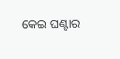କେଇ ଘଣ୍ଟାର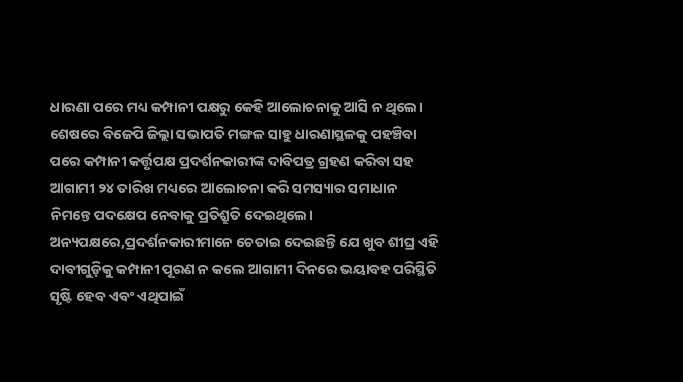ଧାରଣା ପରେ ମଧ୍ୟ କମ୍ପାନୀ ପକ୍ଷରୁ କେହି ଆଲୋଚନାକୁ ଆସି ନ ଥିଲେ। ଶେଷରେ ବିଜେପି ଜିଲ୍ଲା ସଭାପତି ମଙ୍ଗଳ ସାହୁ ଧାରଣାସ୍ଥଳକୁ ପହଞ୍ଚିବା ପରେ କମ୍ପାନୀ କର୍ତ୍ତୃପକ୍ଷ ପ୍ରଦର୍ଶନକାରୀଙ୍କ ଦାବିପତ୍ର ଗ୍ରହଣ କରିବା ସହ ଆଗାମୀ ୨୪ ତାରିଖ ମଧ୍ୟରେ ଆଲୋଚନା କରି ସମସ୍ୟାର ସମାଧାନ ନିମନ୍ତେ ପଦକ୍ଷେପ ନେବାକୁ ପ୍ରତିଶ୍ରୁତି ଦେଇଥିଲେ।
ଅନ୍ୟପକ୍ଷରେ,ପ୍ରଦର୍ଶନକାରୀମାନେ ଚେତାଇ ଦେଇଛନ୍ତି ଯେ ଖୁବ ଶୀଘ୍ର ଏହି ଦାବୀଗୁଡ଼ିକୁ କମ୍ପାନୀ ପୂରଣ ନ କଲେ ଆଗାମୀ ଦିନରେ ଭୟାବହ ପରିସ୍ଥିତି ସୃଷ୍ଟି ହେବ ଏବଂ ଏଥିପାଇଁ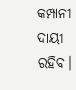କମ୍ପାନୀ ଦାୟୀ ରହିବ।